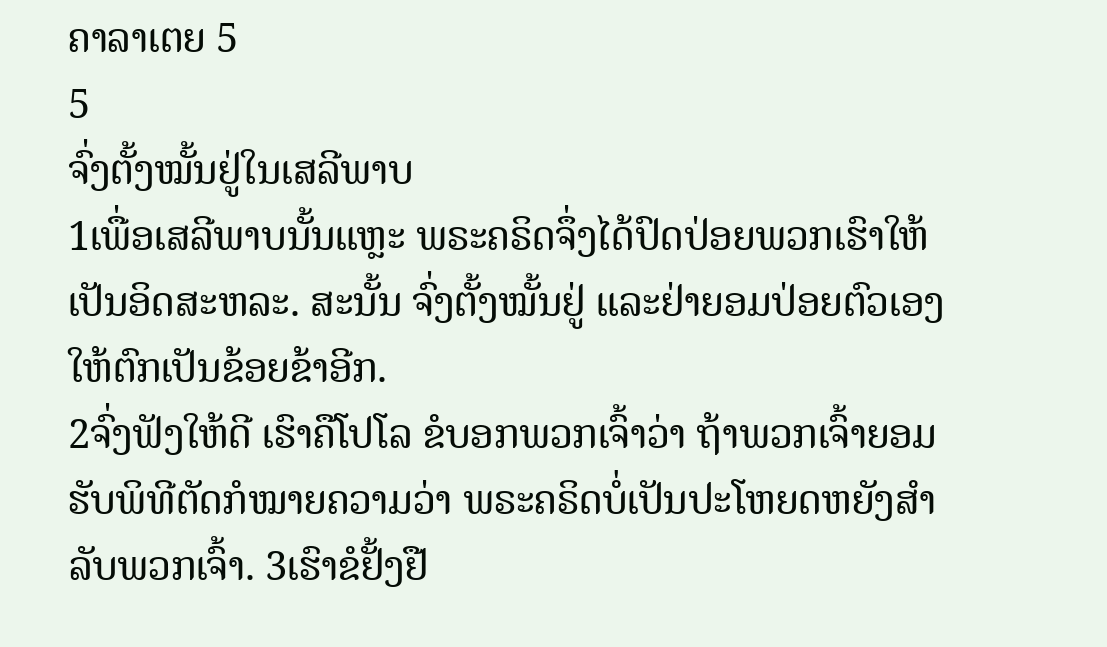ຄາລາເຕຍ 5
5
ຈົ່ງຕັ້ງໝັ້ນຢູ່ໃນເສລີພາບ
1ເພື່ອເສລີພາບນັ້ນແຫຼະ ພຣະຄຣິດຈຶ່ງໄດ້ປົດປ່ອຍພວກເຮົາໃຫ້ເປັນອິດສະຫລະ. ສະນັ້ນ ຈົ່ງຕັ້ງໝັ້ນຢູ່ ແລະຢ່າຍອມປ່ອຍຕົວເອງໃຫ້ຕົກເປັນຂ້ອຍຂ້າອີກ.
2ຈົ່ງຟັງໃຫ້ດີ ເຮົາຄືໂປໂລ ຂໍບອກພວກເຈົ້າວ່າ ຖ້າພວກເຈົ້າຍອມຮັບພິທີຕັດກໍໝາຍຄວາມວ່າ ພຣະຄຣິດບໍ່ເປັນປະໂຫຍດຫຍັງສຳລັບພວກເຈົ້າ. 3ເຮົາຂໍຢັ້ງຢື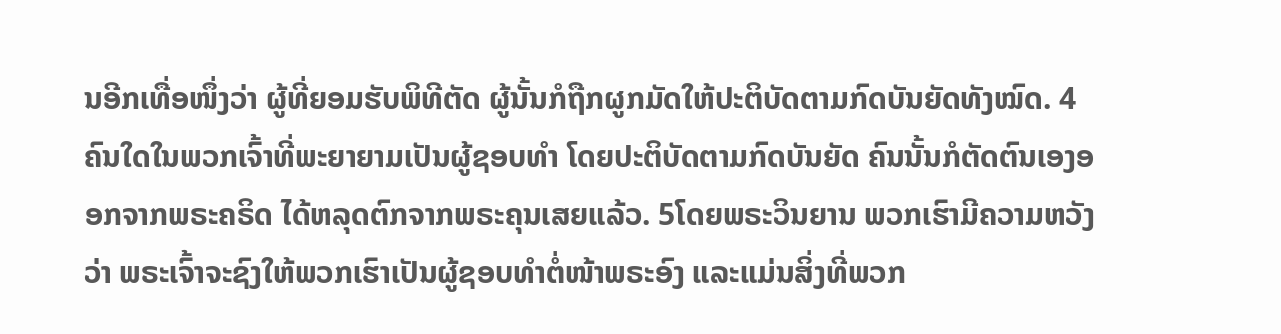ນອີກເທື່ອໜຶ່ງວ່າ ຜູ້ທີ່ຍອມຮັບພິທີຕັດ ຜູ້ນັ້ນກໍຖືກຜູກມັດໃຫ້ປະຕິບັດຕາມກົດບັນຍັດທັງໝົດ. 4ຄົນໃດໃນພວກເຈົ້າທີ່ພະຍາຍາມເປັນຜູ້ຊອບທຳ ໂດຍປະຕິບັດຕາມກົດບັນຍັດ ຄົນນັ້ນກໍຕັດຕົນເອງອອກຈາກພຣະຄຣິດ ໄດ້ຫລຸດຕົກຈາກພຣະຄຸນເສຍແລ້ວ. 5ໂດຍພຣະວິນຍານ ພວກເຮົາມີຄວາມຫວັງວ່າ ພຣະເຈົ້າຈະຊົງໃຫ້ພວກເຮົາເປັນຜູ້ຊອບທຳຕໍ່ໜ້າພຣະອົງ ແລະແມ່ນສິ່ງທີ່ພວກ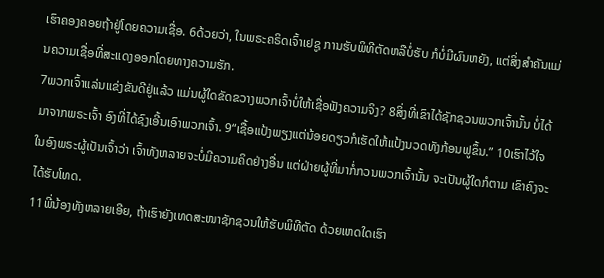ເຮົາຄອງຄອຍຖ້າຢູ່ໂດຍຄວາມເຊື່ອ. 6ດ້ວຍວ່າ, ໃນພຣະຄຣິດເຈົ້າເຢຊູ ການຮັບພິທີຕັດຫລືບໍ່ຮັບ ກໍບໍ່ມີຜົນຫຍັງ, ແຕ່ສິ່ງສຳຄັນແມ່ນຄວາມເຊື່ອທີ່ສະແດງອອກໂດຍທາງຄວາມຮັກ.
7ພວກເຈົ້າແລ່ນແຂ່ງຂັນດີຢູ່ແລ້ວ ແມ່ນຜູ້ໃດຂັດຂວາງພວກເຈົ້າບໍ່ໃຫ້ເຊື່ອຟັງຄວາມຈິງ? 8ສິ່ງທີ່ເຂົາໄດ້ຊັກຊວນພວກເຈົ້ານັ້ນ ບໍ່ໄດ້ມາຈາກພຣະເຈົ້າ ອົງທີ່ໄດ້ຊົງເອີ້ນເອົາພວກເຈົ້າ. 9“ເຊື້ອແປ້ງພຽງແຕ່ນ້ອຍດຽວກໍເຮັດໃຫ້ແປ້ງນວດທັງກ້ອນຟູຂຶ້ນ.” 10ເຮົາໄວ້ໃຈໃນອົງພຣະຜູ້ເປັນເຈົ້າວ່າ ເຈົ້າທັງຫລາຍຈະບໍ່ມີຄວາມຄິດຢ່າງອື່ນ ແຕ່ຝ່າຍຜູ້ທີ່ມາກໍ່ກວນພວກເຈົ້ານັ້ນ ຈະເປັນຜູ້ໃດກໍຕາມ ເຂົາຄົງຈະໄດ້ຮັບໂທດ.
11ພີ່ນ້ອງທັງຫລາຍເອີຍ, ຖ້າເຮົາຍັງເທດສະໜາຊັກຊວນໃຫ້ຮັບພິທີຕັດ ດ້ວຍເຫດໃດເຮົາ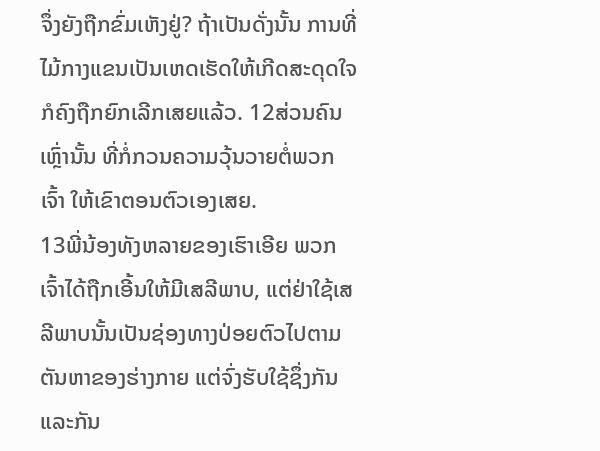ຈຶ່ງຍັງຖືກຂົ່ມເຫັງຢູ່? ຖ້າເປັນດັ່ງນັ້ນ ການທີ່ໄມ້ກາງແຂນເປັນເຫດເຮັດໃຫ້ເກີດສະດຸດໃຈ ກໍຄົງຖືກຍົກເລີກເສຍແລ້ວ. 12ສ່ວນຄົນເຫຼົ່ານັ້ນ ທີ່ກໍ່ກວນຄວາມວຸ້ນວາຍຕໍ່ພວກເຈົ້າ ໃຫ້ເຂົາຕອນຕົວເອງເສຍ.
13ພີ່ນ້ອງທັງຫລາຍຂອງເຮົາເອີຍ ພວກເຈົ້າໄດ້ຖືກເອີ້ນໃຫ້ມີເສລີພາບ, ແຕ່ຢ່າໃຊ້ເສລີພາບນັ້ນເປັນຊ່ອງທາງປ່ອຍຕົວໄປຕາມຕັນຫາຂອງຮ່າງກາຍ ແຕ່ຈົ່ງຮັບໃຊ້ຊຶ່ງກັນແລະກັນ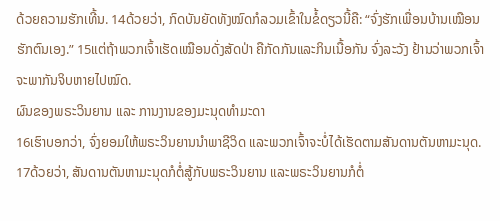ດ້ວຍຄວາມຮັກເທີ້ນ. 14ດ້ວຍວ່າ, ກົດບັນຍັດທັງໝົດກໍລວມເຂົ້າໃນຂໍ້ດຽວນີ້ຄື: “ຈົ່ງຮັກເພື່ອນບ້ານເໝືອນຮັກຕົນເອງ.” 15ແຕ່ຖ້າພວກເຈົ້າເຮັດເໝືອນດັ່ງສັດປ່າ ຄືກັດກັນແລະກິນເນື້ອກັນ ຈົ່ງລະວັງ ຢ້ານວ່າພວກເຈົ້າຈະພາກັນຈິບຫາຍໄປໝົດ.
ຜົນຂອງພຣະວິນຍານ ແລະ ການງານຂອງມະນຸດທຳມະດາ
16ເຮົາບອກວ່າ, ຈົ່ງຍອມໃຫ້ພຣະວິນຍານນຳພາຊີວິດ ແລະພວກເຈົ້າຈະບໍ່ໄດ້ເຮັດຕາມສັນດານຕັນຫາມະນຸດ. 17ດ້ວຍວ່າ, ສັນດານຕັນຫາມະນຸດກໍຕໍ່ສູ້ກັບພຣະວິນຍານ ແລະພຣະວິນຍານກໍຕໍ່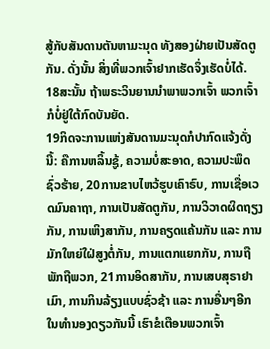ສູ້ກັບສັນດານຕັນຫາມະນຸດ ທັງສອງຝ່າຍເປັນສັດຕູກັນ. ດັ່ງນັ້ນ ສິ່ງທີ່ພວກເຈົ້າຢາກເຮັດຈຶ່ງເຮັດບໍ່ໄດ້. 18ສະນັ້ນ ຖ້າພຣະວິນຍານນຳພາພວກເຈົ້າ ພວກເຈົ້າກໍບໍ່ຢູ່ໃຕ້ກົດບັນຍັດ.
19ກິດຈະການແຫ່ງສັນດານມະນຸດກໍປາກົດແຈ້ງດັ່ງນີ້: ຄືການຫລິ້ນຊູ້, ຄວາມບໍ່ສະອາດ, ຄວາມປະພຶດຊົ່ວຮ້າຍ, 20ການຂາບໄຫວ້ຮູບເຄົາຣົບ, ການເຊື່ອເວດມົນຄາຖາ, ການເປັນສັດຕູກັນ, ການວິວາດຜິດຖຽງກັນ, ການເຫິງສາກັນ, ການຄຽດແຄ້ນກັນ ແລະ ການມັກໃຫຍ່ໃຝ່ສູງຕໍ່ກັນ, ການແຕກແຍກກັນ, ການຖືພັກຖືພວກ, 21ການອິດສາກັນ, ການເສບສຸຣາຢາເມົາ, ການກິນລ້ຽງແບບຊົ່ວຊ້າ ແລະ ການອື່ນໆອີກ ໃນທຳນອງດຽວກັນນີ້ ເຮົາຂໍເຕືອນພວກເຈົ້າ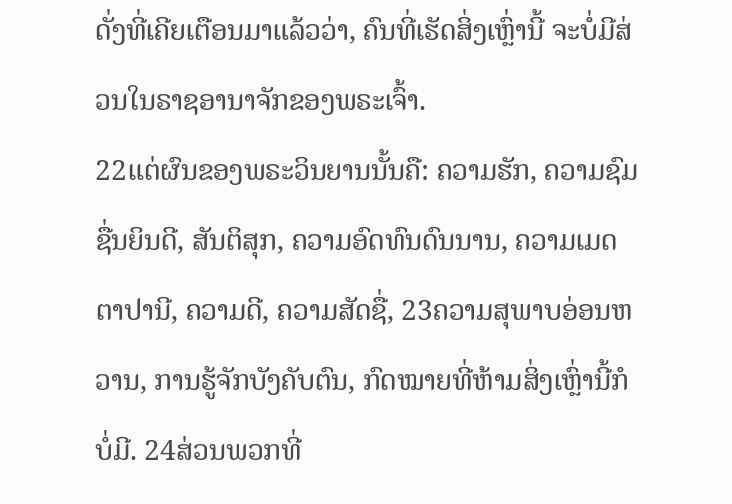ດັ່ງທີ່ເຄີຍເຕືອນມາແລ້ວວ່າ, ຄົນທີ່ເຮັດສິ່ງເຫຼົ່ານີ້ ຈະບໍ່ມີສ່ວນໃນຣາຊອານາຈັກຂອງພຣະເຈົ້າ.
22ແຕ່ຜົນຂອງພຣະວິນຍານນັ້ນຄື: ຄວາມຮັກ, ຄວາມຊົມຊື່ນຍິນດີ, ສັນຕິສຸກ, ຄວາມອົດທົນດົນນານ, ຄວາມເມດຕາປານີ, ຄວາມດີ, ຄວາມສັດຊື່, 23ຄວາມສຸພາບອ່ອນຫວານ, ການຮູ້ຈັກບັງຄັບຕົນ, ກົດໝາຍທີ່ຫ້າມສິ່ງເຫຼົ່ານີ້ກໍບໍ່ມີ. 24ສ່ວນພວກທີ່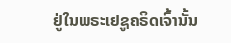ຢູ່ໃນພຣະເຢຊູຄຣິດເຈົ້ານັ້ນ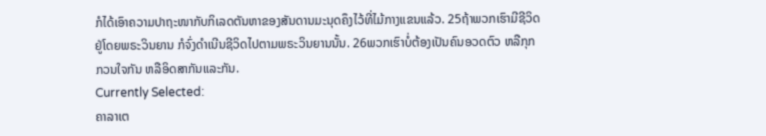ກໍໄດ້ເອົາຄວາມປາຖະໜາກັບກິເລດຕັນຫາຂອງສັນດານມະນຸດຄຶງໄວ້ທີ່ໄມ້ກາງແຂນແລ້ວ. 25ຖ້າພວກເຮົາມີຊີວິດຢູ່ໂດຍພຣະວິນຍານ ກໍຈົ່ງດຳເນີນຊີວິດໄປຕາມພຣະວິນຍານນັ້ນ. 26ພວກເຮົາບໍ່ຕ້ອງເປັນຄົນອວດຕົວ ຫລືກຸກກວນໃຈກັນ ຫລືອິດສາກັນແລະກັນ.
Currently Selected:
ຄາລາເຕ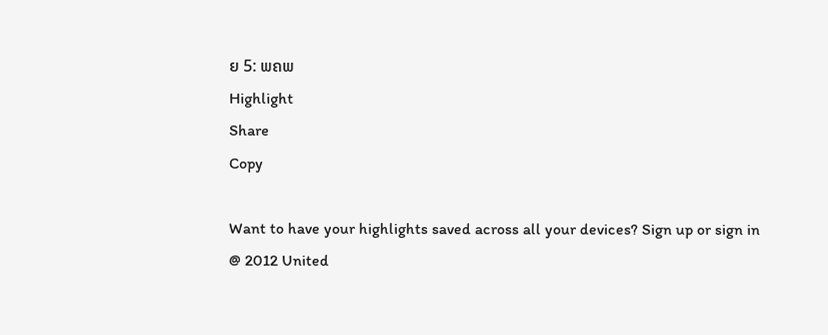ຍ 5: ພຄພ
Highlight
Share
Copy

Want to have your highlights saved across all your devices? Sign up or sign in
@ 2012 United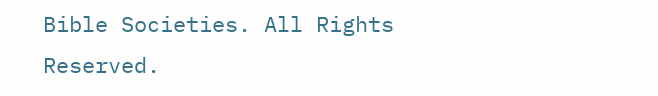Bible Societies. All Rights Reserved.